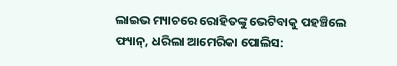ଲାଇଭ ମ୍ୟାଚରେ ରୋହିତଙ୍କୁ ଭେଟିବାକୁ ପହଞ୍ଚିଲେ ଫ୍ୟାନ୍, ଧରିଲା ଆମେରିକା ପୋଲିସ: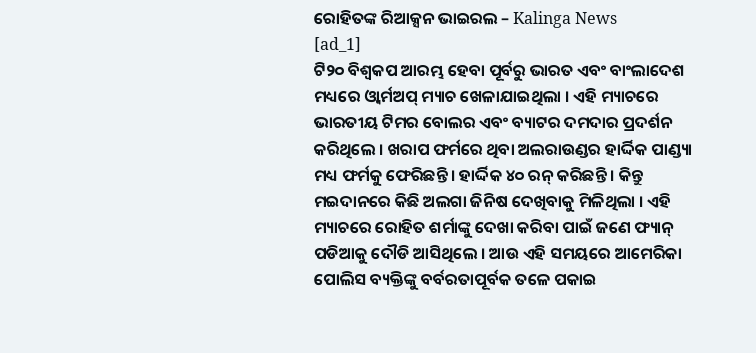ରୋହିତଙ୍କ ରିଆକ୍ସନ ଭାଇରଲ – Kalinga News
[ad_1]
ଟି୨୦ ବିଶ୍ୱକପ ଆରମ୍ଭ ହେବା ପୂର୍ବରୁ ଭାରତ ଏବଂ ବାଂଲାଦେଶ ମଧ୍ୟରେ ଓ୍ଵାର୍ମଅପ୍ ମ୍ୟାଚ ଖେଳାଯାଇଥିଲା । ଏହି ମ୍ୟାଚରେ ଭାରତୀୟ ଟିମର ବୋଲର ଏବଂ ବ୍ୟାଟର ଦମଦାର ପ୍ରଦର୍ଶନ କରିଥିଲେ । ଖରାପ ଫର୍ମରେ ଥିବା ଅଲରାଉଣ୍ଡର ହାର୍ଦ୍ଦିକ ପାଣ୍ଡ୍ୟା ମଧ୍ୟ ଫର୍ମକୁ ଫେରିଛନ୍ତି । ହାର୍ଦ୍ଦିକ ୪୦ ରନ୍ କରିଛନ୍ତି । କିନ୍ତୁ ମଇଦାନରେ କିଛି ଅଲଗା ଜିନିଷ ଦେଖିବାକୁ ମିଳିଥିଲା । ଏହି ମ୍ୟାଚରେ ରୋହିତ ଶର୍ମାଙ୍କୁ ଦେଖା କରିବା ପାଇଁ ଜଣେ ଫ୍ୟାନ୍ ପଡିଆକୁ ଦୌଡି ଆସିଥିଲେ । ଆଉ ଏହି ସମୟରେ ଆମେରିକା ପୋଲିସ ବ୍ୟକ୍ତିଙ୍କୁ ବର୍ବରତାପୂର୍ବକ ତଳେ ପକାଇ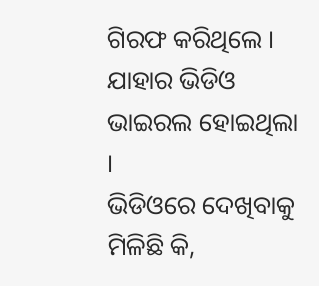ଗିରଫ କରିଥିଲେ । ଯାହାର ଭିଡିଓ ଭାଇରଲ ହୋଇଥିଲା ।
ଭିଡିଓରେ ଦେଖିବାକୁ ମିଳିଛି କି,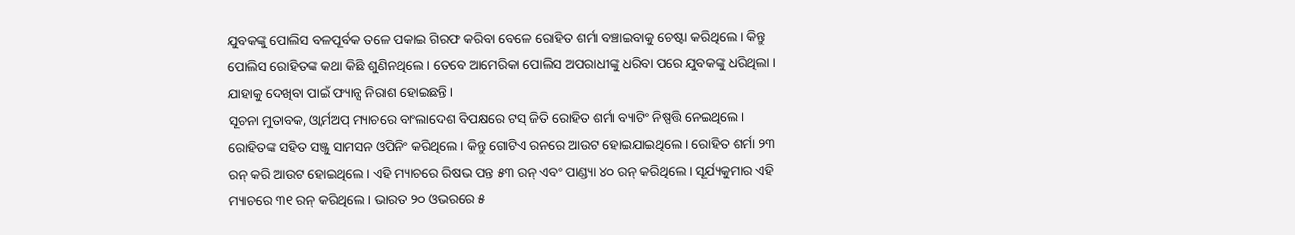ଯୁବକଙ୍କୁ ପୋଲିସ ବଳପୂର୍ବକ ତଳେ ପକାଇ ଗିରଫ କରିବା ବେଳେ ରୋହିତ ଶର୍ମା ବଞ୍ଚାଇବାକୁ ଚେଷ୍ଟା କରିଥିଲେ । କିନ୍ତୁ ପୋଲିସ ରୋହିତଙ୍କ କଥା କିଛି ଶୁଣିନଥିଲେ । ତେବେ ଆମେରିକା ପୋଲିସ ଅପରାଧୀଙ୍କୁ ଧରିବା ପରେ ଯୁବକଙ୍କୁ ଧରିଥିଲା । ଯାହାକୁ ଦେଖିବା ପାଇଁ ଫ୍ୟାନ୍ସ ନିରାଶ ହୋଇଛନ୍ତି ।
ସୂଚନା ମୁତାବକ, ଓ୍ଵାର୍ମଅପ୍ ମ୍ୟାଚରେ ବାଂଲାଦେଶ ବିପକ୍ଷରେ ଟସ୍ ଜିତି ରୋହିତ ଶର୍ମା ବ୍ୟାଟିଂ ନିଷ୍ପତ୍ତି ନେଇଥିଲେ । ରୋହିତଙ୍କ ସହିତ ସଞ୍ଜୁ ସାମସନ ଓପିନିଂ କରିଥିଲେ । କିନ୍ତୁ ଗୋଟିଏ ରନରେ ଆଉଟ ହୋଇଯାଇଥିଲେ । ରୋହିତ ଶର୍ମା ୨୩ ରନ୍ କରି ଆଉଟ ହୋଇଥିଲେ । ଏହି ମ୍ୟାଚରେ ରିଷଭ ପନ୍ତ ୫୩ ରନ୍ ଏବଂ ପାଣ୍ଡ୍ୟା ୪୦ ରନ୍ କରିଥିଲେ । ସୂର୍ଯ୍ୟକୁମାର ଏହି ମ୍ୟାଚରେ ୩୧ ରନ୍ କରିଥିଲେ । ଭାରତ ୨୦ ଓଭରରେ ୫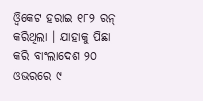ଓ୍ଵିକେଟ ହରାଇ ୧୮୨ ରନ୍ କରିଥିଲା । ଯାହାକୁ ପିଛା କରି ବାଂଲାଦେଶ ୨୦ ଓଭରରେ ୯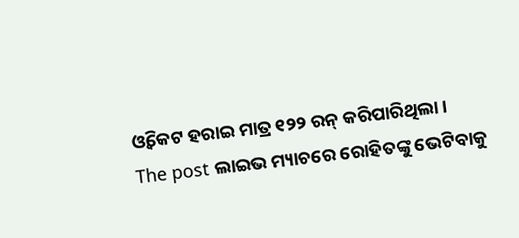ଓ୍ଵିକେଟ ହରାଇ ମାତ୍ର ୧୨୨ ରନ୍ କରିପାରିଥିଲା ।
The post ଲାଇଭ ମ୍ୟାଚରେ ରୋହିତଙ୍କୁ ଭେଟିବାକୁ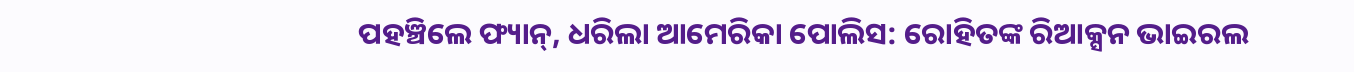ପହଞ୍ଚିଲେ ଫ୍ୟାନ୍, ଧରିଲା ଆମେରିକା ପୋଲିସ: ରୋହିତଙ୍କ ରିଆକ୍ସନ ଭାଇରଲ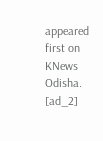appeared first on KNews Odisha.
[ad_2]